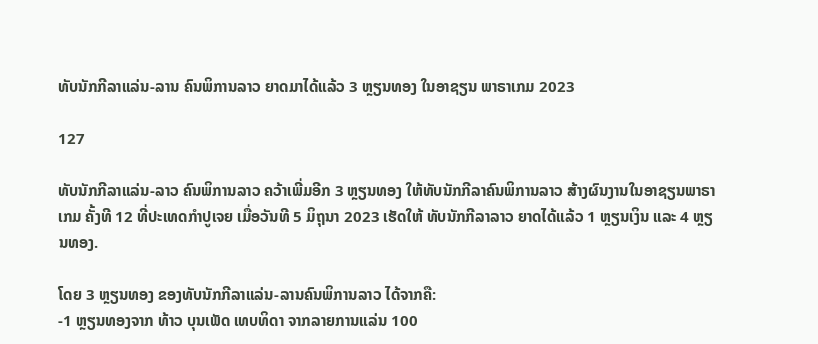ທັບນັກກີລາແລ່ນ-ລານ ຄົນພິການລາວ ຍາດມາໄດ້ແລ້ວ 3 ຫຼຽນທອງ ໃນອາຊຽນ ພາຣາເກມ 2023

127

ທັບນັກກີລາແລ່ນ-ລາວ ຄົນພິການລາວ ຄວ້າເພີ່ມອີກ 3 ຫຼຽນທອງ ໃຫ້ທັບນັກກີລາຄົນພິການລາວ ສ້າງຜົນງານໃນອາຊຽນພາຣາເກມ ຄັ້ງທີ 12 ທີ່ປະເທດກໍາປູເຈຍ ເມື່ອວັນທີ 5 ມິຖຸນາ 2023 ເຮັດໃຫ້ ທັບນັກກີລາລາວ ຍາດໄດ້ແລ້ວ 1 ຫຼຽນເງິນ ແລະ 4 ຫຼຽນທອງ.

ໂດຍ 3 ຫຼຽນທອງ ຂອງທັບນັກກີລາແລ່ນ-ລານຄົນພິການລາວ ໄດ້ຈາກຄື:
-1 ຫຼຽນທອງຈາກ ທ້າວ ບຸນເພັດ ເທບທິດາ ຈາກລາຍການແລ່ນ 100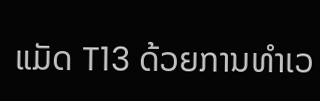ແມັດ T13 ດ້ວຍການທຳເວ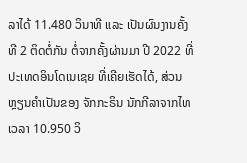ລາໄດ້ 11.480 ວິນາທີ ແລະ ເປັນຜົນງານຄັ້ງທີ 2 ຕິດຕໍ່ກັນ ຕໍ່ຈາກຄັ້ງຜ່ານມາ ປີ 2022 ທີ່ປະເທດອິນໂດເນເຊຍ ທີ່ເຄີຍເຮັດໄດ້, ສ່ວນຫຼຽນຄຳເປັນຂອງ ຈັກກະຣິນ ນັກກີລາຈາກໄທ ເວລາ 10.950 ວິ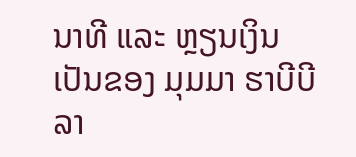ນາທີ ແລະ ຫຼຽນເງິນ ເປັນຂອງ ມຸມມາ ຮາບີບີລາ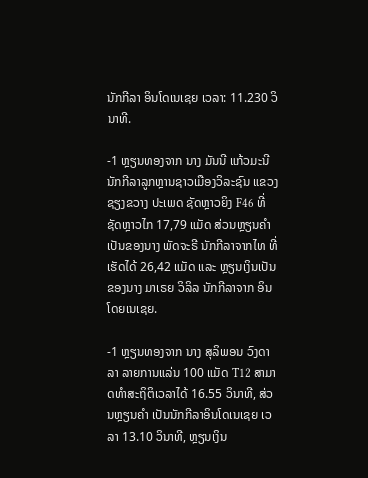ນັກກີລາ ອິນໂດເນເຊຍ ເວລາ: 11.230 ວິນາທີ.

-1 ຫຼຽນທອງຈາກ ນາງ ມັນນີ ແກ້ວມະນີ ນັກກີລາລູກຫຼານຊາວເມືອງວິລະຊົນ ແຂວງຊຽງຂວາງ ປະເພດ ຊັດຫຼາວຍິງ F46 ທີ່ຊັດຫຼາວໄກ 17,79 ແມັດ ສ່ວນຫຼຽນຄຳ ເປັນຂອງນາງ ພັດຈະຣີ ນັກກີລາຈາກໄທ ທີ່ເຮັດໄດ້ 26,42 ແມັດ ແລະ ຫຼຽນເງິນເປັນຂອງນາງ ມາເຣຍ ວິລິລ ນັກກີລາຈາກ ອິນໂດຍເນເຊຍ.

-1 ຫຼຽນທອງຈາກ ນາງ ສຸລິພອນ ວົງດາລາ ລາຍການແລ່ນ 100 ແມັດ T12 ສາມາດທຳສະຖິຕິເວລາໄດ້ 16.55 ວິນາທີ, ສ່ວນຫຼຽນຄຳ ເປັນນັກກີລາອິນໂດເນເຊຍ ເວລາ 13.10 ວິນາທີ, ຫຼຽນເງິນ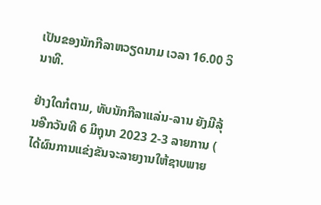ເປັນຂອງນັກກີລາຫວຽດນາມ ເວລາ 16.00 ວິນາທີ.

ຢ່າງໃດກໍຕາມ, ທັບນັກກີລາແລ່ນ-ລານ ຍັງມີລຸ້ນອີກວັນທີ 6 ມິຖຸນາ 2023 2-3 ລາຍການ ( ໄດ້ຜົນການແຂ່ງຂັນຈະລາຍງານໃຫ້ຊາບພາຍ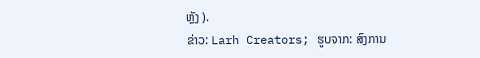ຫຼັງ ).
ຂ່າວ: Larh Creators; ຮູບຈາກ: ສົງການ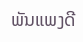ພັນແພງດີ